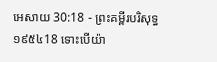អេសាយ 30:18 - ព្រះគម្ពីរបរិសុទ្ធ ១៩៥៤18 ទោះបើយ៉ា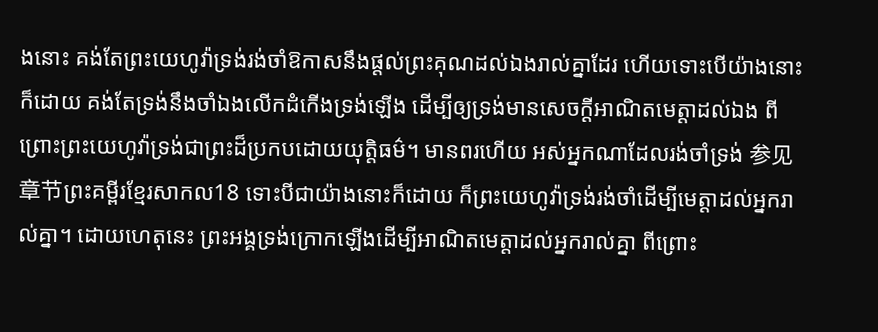ងនោះ គង់តែព្រះយេហូវ៉ាទ្រង់រង់ចាំឱកាសនឹងផ្តល់ព្រះគុណដល់ឯងរាល់គ្នាដែរ ហើយទោះបើយ៉ាងនោះក៏ដោយ គង់តែទ្រង់នឹងចាំឯងលើកដំកើងទ្រង់ឡើង ដើម្បីឲ្យទ្រង់មានសេចក្ដីអាណិតមេត្តាដល់ឯង ពីព្រោះព្រះយេហូវ៉ាទ្រង់ជាព្រះដ៏ប្រកបដោយយុត្តិធម៌។ មានពរហើយ អស់អ្នកណាដែលរង់ចាំទ្រង់ 参见章节ព្រះគម្ពីរខ្មែរសាកល18 ទោះបីជាយ៉ាងនោះក៏ដោយ ក៏ព្រះយេហូវ៉ាទ្រង់រង់ចាំដើម្បីមេត្តាដល់អ្នករាល់គ្នា។ ដោយហេតុនេះ ព្រះអង្គទ្រង់ក្រោកឡើងដើម្បីអាណិតមេត្តាដល់អ្នករាល់គ្នា ពីព្រោះ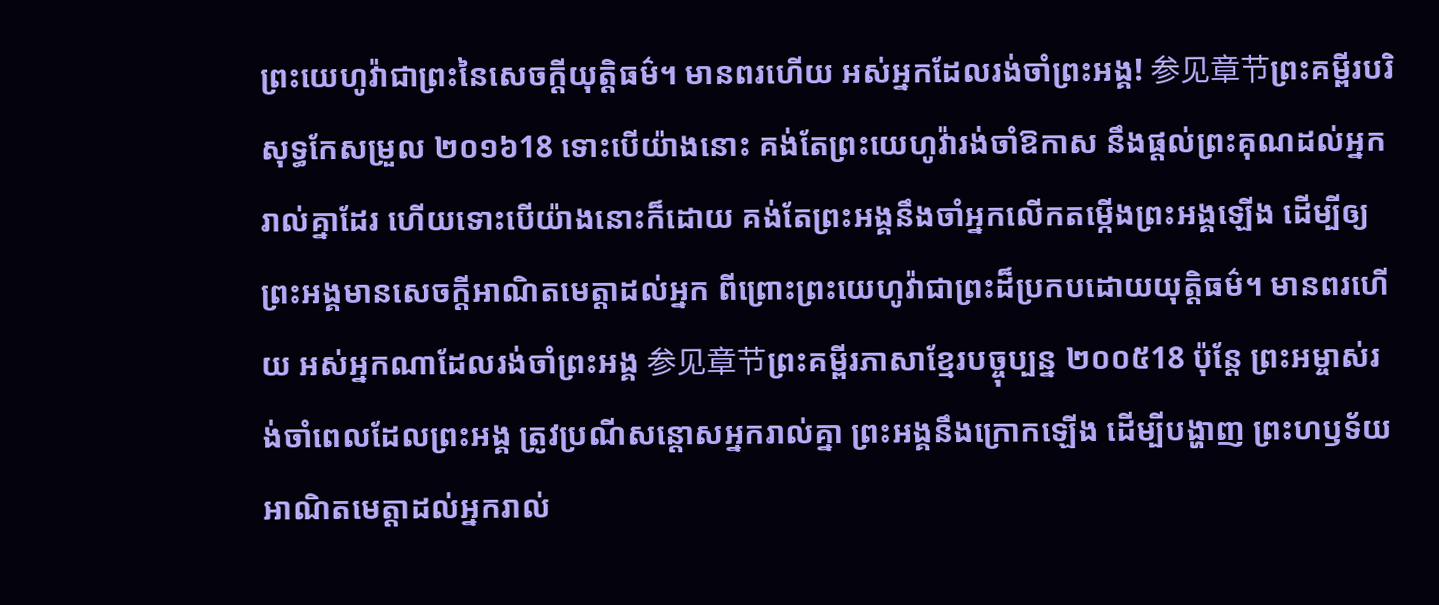ព្រះយេហូវ៉ាជាព្រះនៃសេចក្ដីយុត្តិធម៌។ មានពរហើយ អស់អ្នកដែលរង់ចាំព្រះអង្គ! 参见章节ព្រះគម្ពីរបរិសុទ្ធកែសម្រួល ២០១៦18 ទោះបើយ៉ាងនោះ គង់តែព្រះយេហូវ៉ារង់ចាំឱកាស នឹងផ្តល់ព្រះគុណដល់អ្នករាល់គ្នាដែរ ហើយទោះបើយ៉ាងនោះក៏ដោយ គង់តែព្រះអង្គនឹងចាំអ្នកលើកតម្កើងព្រះអង្គឡើង ដើម្បីឲ្យព្រះអង្គមានសេចក្ដីអាណិតមេត្តាដល់អ្នក ពីព្រោះព្រះយេហូវ៉ាជាព្រះដ៏ប្រកបដោយយុត្តិធម៌។ មានពរហើយ អស់អ្នកណាដែលរង់ចាំព្រះអង្គ 参见章节ព្រះគម្ពីរភាសាខ្មែរបច្ចុប្បន្ន ២០០៥18 ប៉ុន្តែ ព្រះអម្ចាស់រង់ចាំពេលដែលព្រះអង្គ ត្រូវប្រណីសន្ដោសអ្នករាល់គ្នា ព្រះអង្គនឹងក្រោកឡើង ដើម្បីបង្ហាញ ព្រះហឫទ័យអាណិតមេត្តាដល់អ្នករាល់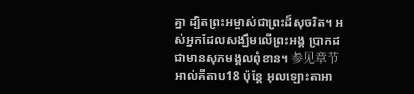គ្នា ដ្បិតព្រះអម្ចាស់ជាព្រះដ៏សុចរិត។ អស់អ្នកដែលសង្ឃឹមលើព្រះអង្គ ប្រាកដជាមានសុភមង្គលពុំខាន។ 参见章节អាល់គីតាប18 ប៉ុន្តែ អុលឡោះតាអា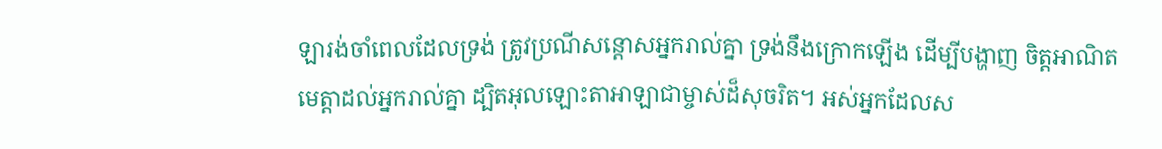ឡារង់ចាំពេលដែលទ្រង់ ត្រូវប្រណីសន្ដោសអ្នករាល់គ្នា ទ្រង់នឹងក្រោកឡើង ដើម្បីបង្ហាញ ចិត្តអាណិតមេត្តាដល់អ្នករាល់គ្នា ដ្បិតអុលឡោះតាអាឡាជាម្ចាស់ដ៏សុចរិត។ អស់អ្នកដែលស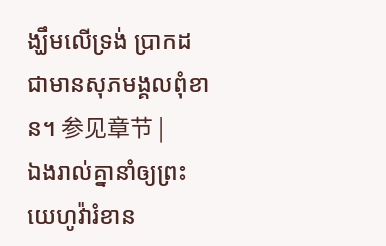ង្ឃឹមលើទ្រង់ ប្រាកដជាមានសុភមង្គលពុំខាន។ 参见章节 |
ឯងរាល់គ្នានាំឲ្យព្រះយេហូវ៉ារំខាន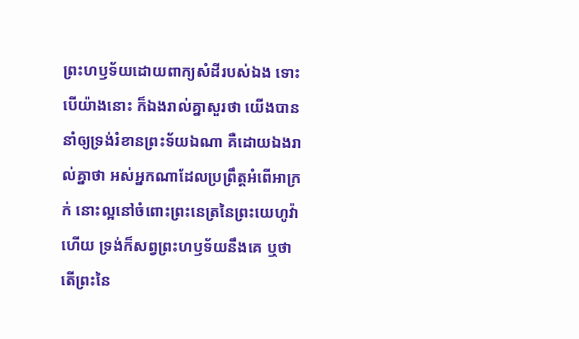ព្រះហឫទ័យដោយពាក្យសំដីរបស់ឯង ទោះបើយ៉ាងនោះ ក៏ឯងរាល់គ្នាសួរថា យើងបាននាំឲ្យទ្រង់រំខានព្រះទ័យឯណា គឺដោយឯងរាល់គ្នាថា អស់អ្នកណាដែលប្រព្រឹត្តអំពើអាក្រក់ នោះល្អនៅចំពោះព្រះនេត្រនៃព្រះយេហូវ៉ាហើយ ទ្រង់ក៏សព្វព្រះហឫទ័យនឹងគេ ឬថា តើព្រះនៃ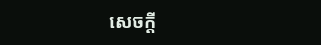សេចក្ដី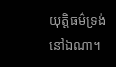យុត្តិធម៌ទ្រង់នៅឯណា។